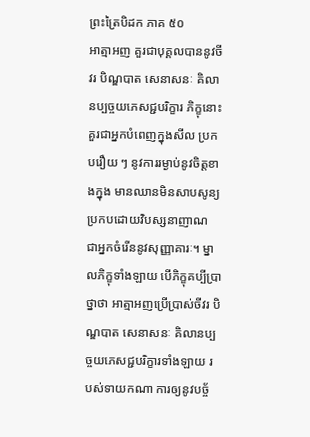ព្រះត្រៃបិដក ភាគ ៥០
អាត្មាអញ គួរជាបុគ្គលបាននូវចីវរ បិណ្ឌបាត សេនាសនៈ គិលានប្បច្ចយភេសជ្ជបរិក្ខារ ភិក្ខុនោះ គួរជាអ្នកបំពេញក្នុងសីល ប្រកបរឿយ ៗ នូវការរម្ងាប់នូវចិត្តខាងក្នុង មានឈានមិនសាបសូន្យ ប្រកបដោយវិបស្សនាញាណ ជាអ្នកចំរើននូវសុញ្ញាគារៈ។ ម្នាលភិក្ខុទាំងឡាយ បើភិក្ខុគប្បីប្រាថ្នាថា អាត្មាអញប្រើប្រាស់ចីវរ បិណ្ឌបាត សេនាសនៈ គិលានប្បច្ចយភេសជ្ជបរិក្ខារទាំងឡាយ របស់ទាយកណា ការឲ្យនូវបច្ច័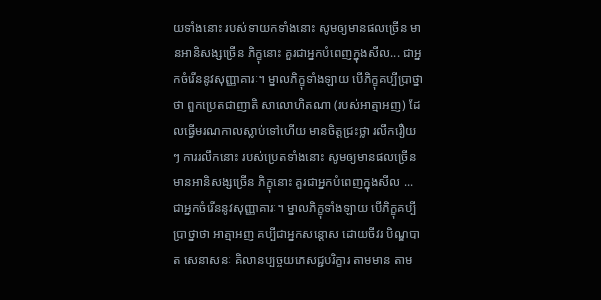យទាំងនោះ របស់ទាយកទាំងនោះ សូមឲ្យមានផលច្រើន មានអានិសង្សច្រើន ភិក្ខុនោះ គួរជាអ្នកបំពេញក្នុងសីល... ជាអ្នកចំរើននូវសុញ្ញាគារៈ។ ម្នាលភិក្ខុទាំងឡាយ បើភិក្ខុគប្បីប្រាថ្នាថា ពួកប្រេតជាញាតិ សាលោហិតណា (របស់អាត្មាអញ) ដែលធ្វើមរណកាលស្លាប់ទៅហើយ មានចិត្តជ្រះថ្លា រលឹករឿយ ៗ ការរលឹកនោះ របស់ប្រេតទាំងនោះ សូមឲ្យមានផលច្រើន មានអានិសង្សច្រើន ភិក្ខុនោះ គួរជាអ្នកបំពេញក្នុងសីល ... ជាអ្នកចំរើននូវសុញ្ញាគារៈ។ ម្នាលភិក្ខុទាំងឡាយ បើភិក្ខុគប្បីប្រាថ្នាថា អាត្មាអញ គប្បីជាអ្នកសន្តោស ដោយចីវរ បិណ្ឌបាត សេនាសនៈ គិលានប្បច្ចយភេសជ្ជបរិក្ខារ តាមមាន តាម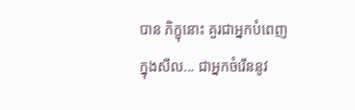បាន ភិក្ខុនោះ គួរជាអ្នកបំពេញ ក្នុងសីល... ជាអ្នកចំរើននូវ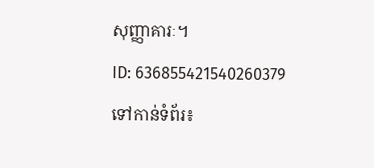សុញ្ញាគារៈ។
ID: 636855421540260379
ទៅកាន់ទំព័រ៖